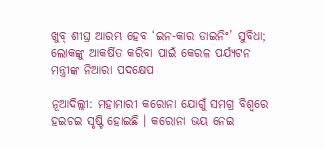ଖୁବ୍ ଶୀଘ୍ର ଆରମ୍ଭ ହେବ ‘ଇନ-କାର ଡାଇନିଂ’ ସୁବିଧା; ଲୋକଙ୍କୁ ଆକର୍ଷିତ କରିବା ପାଇଁ କେରଳ ପର୍ଯ୍ୟଟନ ମନ୍ତ୍ରୀଙ୍କ ନିଆରା ପଦକ୍ଷେପ

ନୂଆଦିଲ୍ଲୀ: ମହାମାରୀ କରୋନା ଯୋଗୁଁ ସମଗ୍ର ବିଶ୍ୱରେ ହଇଚଇ ସୃଷ୍ଟି ହୋଇଛି । କରୋନା ଭୟ ନେଇ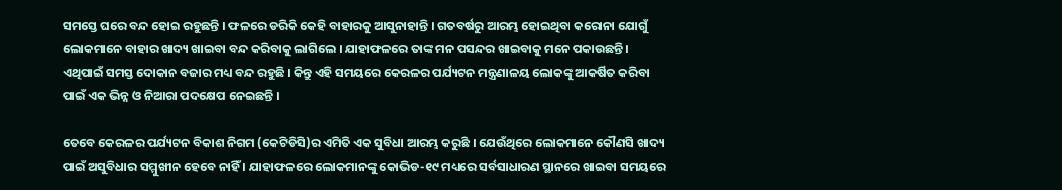ସମସ୍ତେ ଘରେ ବନ୍ଦ ହୋଇ ରହୁଛନ୍ତି । ଫଳରେ ଡରିକି କେହି ବାହାରକୁ ଆସୁନାହାନ୍ତି । ଗତବର୍ଷରୁ ଆରମ୍ଭ ହୋଇଥିବା କରୋନା ଯୋଗୁଁ ଲୋକମାନେ ବାହାର ଖାଦ୍ୟ ଖାଇବା ବନ୍ଦ କରିବାକୁ ଲାଗିଲେ । ଯାହାଫଳରେ ତାଙ୍କ ମନ ପସନ୍ଦର ଖାଇବାକୁ ମନେ ପକାଉଛନ୍ତି । ଏଥିପାଇଁ ସମସ୍ତ ଦୋକାନ ବଜାର ମଧ୍ୟ ବନ୍ଦ ରହୁଛି । କିନ୍ତୁ ଏହି ସମୟରେ କେରଳର ପର୍ଯ୍ୟଟନ ମନ୍ତ୍ରଣାଳୟ ଲୋକଙ୍କୁ ଆକର୍ଷିତ କରିବା ପାଇଁ ଏକ ଭିନ୍ନ ଓ ନିଆରା ପଦକ୍ଷେପ ନେଇଛନ୍ତି ।

ତେବେ କେରଳର ପର୍ଯ୍ୟଟନ ବିକାଶ ନିଗମ (କେଟିଡିସି)ର ଏମିତି ଏକ ସୁବିଧା ଆରମ୍ଭ କରୁଛି । ଯେଉଁଥିରେ ଲୋକମାନେ କୌଣସି ଖାଦ୍ୟ ପାଇଁ ଅସୁବିଧାର ସମ୍ମୁଖୀନ ହେବେ ନାହିଁ । ଯାହାଫଳରେ ଲୋକମାନଙ୍କୁ କୋଭିଡ-୧୯ ମଧ୍ୟରେ ସର୍ବସାଧାରଣ ସ୍ଥାନରେ ଖାଇବା ସମୟରେ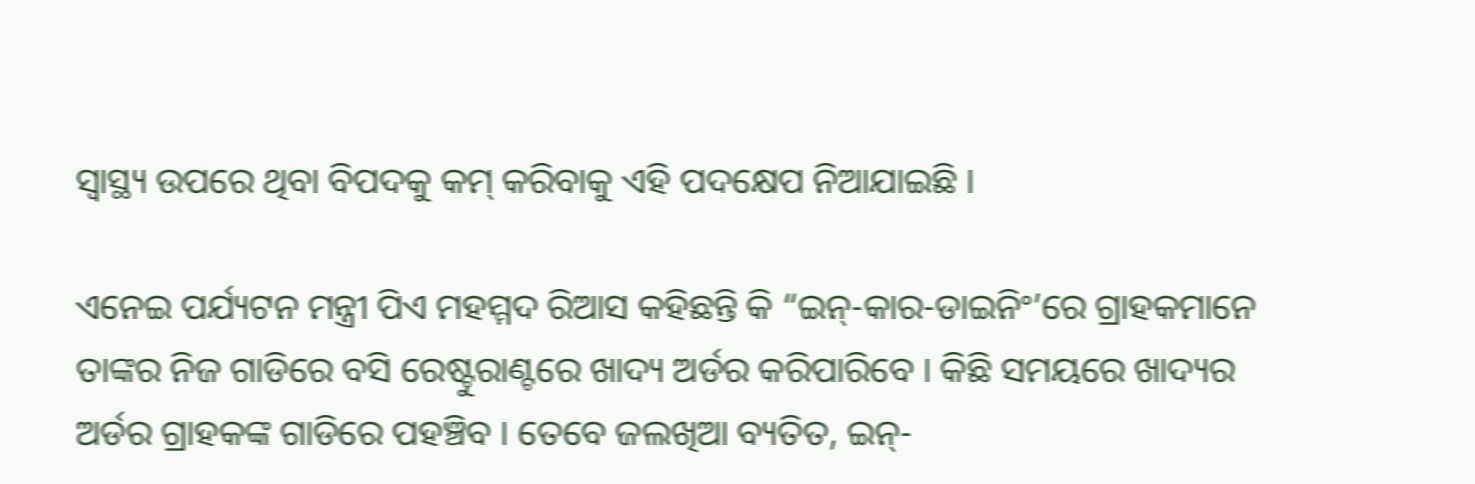ସ୍ୱାସ୍ଥ୍ୟ ଉପରେ ଥିବା ବିପଦକୁ କମ୍ କରିବାକୁ ଏହି ପଦକ୍ଷେପ ନିଆଯାଇଛି ।

ଏନେଇ ପର୍ଯ୍ୟଟନ ମନ୍ତ୍ରୀ ପିଏ ମହମ୍ମଦ ରିଆସ କହିଛନ୍ତି କି “ଇନ୍-କାର-ଡାଇନିଂ’ରେ ଗ୍ରାହକମାନେ ତାଙ୍କର ନିଜ ଗାଡିରେ ବସି ରେଷ୍ଟୁରାଣ୍ଟରେ ଖାଦ୍ୟ ଅର୍ଡର କରିପାରିବେ । କିଛି ସମୟରେ ଖାଦ୍ୟର ଅର୍ଡର ଗ୍ରାହକଙ୍କ ଗାଡିରେ ପହଞ୍ଚିବ । ତେବେ ଜଲଖିଆ ବ୍ୟତିତ, ଇନ୍-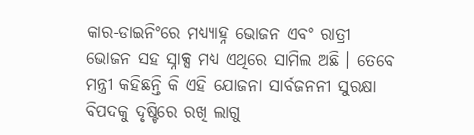କାର-ଡାଇନିଂରେ ମଧ୍ୟ୍ୟାହ୍ନ ଭୋଜନ ଏବଂ ରାତ୍ରୀ ଭୋଜନ ସହ ସ୍ନାକ୍ସ ମଧ୍ୟ ଏଥିରେ ସାମିଲ ଅଛି । ତେବେ ମନ୍ତ୍ରୀ କହିଛନ୍ତି କି ଏହି ଯୋଜନା ସାର୍ବଜନନୀ ସୁରକ୍ଷା ବିପଦକୁ ଦୃଷ୍ଟିରେ ରଖି ଲାଗୁ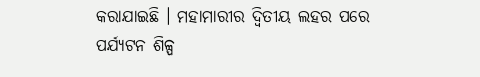କରାଯାଇଛି । ମହାମାରୀର ଦ୍ୱିତୀୟ ଲହର ପରେ ପର୍ଯ୍ୟଟନ ଶିଳ୍ପ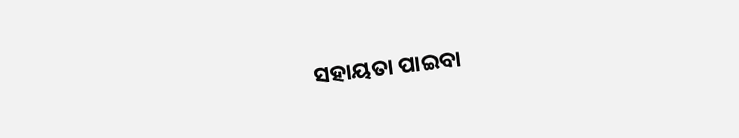ସହାୟତା ପାଇବା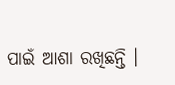ପାଇଁ ଆଶା ରଖିଛନ୍ତି ।